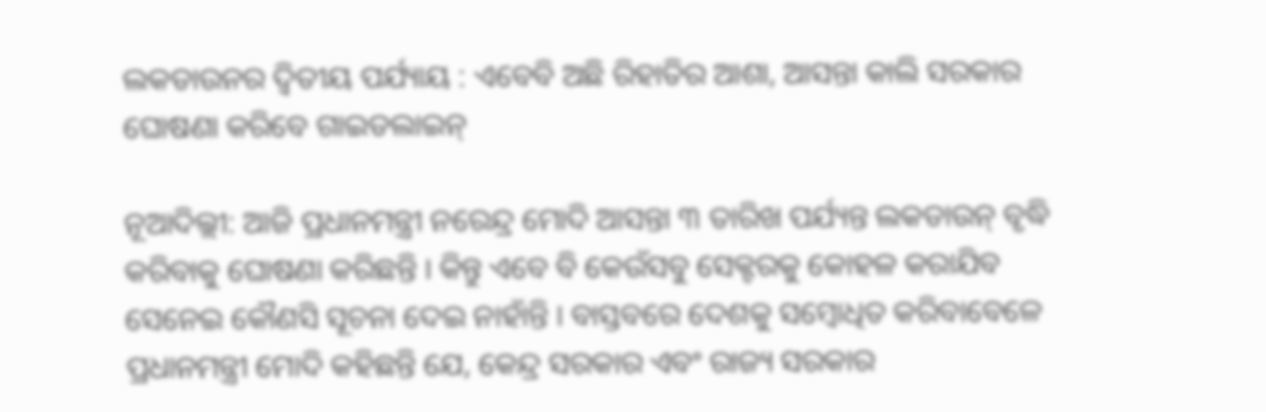ଲକଡାଉନର ଦ୍ୱିତୀୟ ପର୍ଯ୍ୟାୟ : ଏବେବି ଅଛି ରିହାତିର ଆଶା, ଆସନ୍ତା କାଲି ସରକାର ଘୋଷଣା କରିବେ ଗାଇଡଲାଇନ୍

ନୂଆଦିଲ୍ଲୀ: ଆଜି ପ୍ରଧାନମନ୍ତ୍ରୀ ନରେନ୍ଦ୍ର ମୋଦି ଆସନ୍ତା ୩ ତାରିଖ ପର୍ଯ୍ୟନ୍ତ ଲକଡାଉନ୍ ବୃଦ୍ଧି କରିବାକୁ ଘୋଷଣା କରିଛନ୍ତି । କିନ୍ତୁ ଏବେ ବି କେଉଁସବୁ ସେକ୍ଟରକୁ କୋହଳ କରାଯିବ ସେନେଇ କୌଣସି ସୂଚନା ଦେଇ ନାହାଁନ୍ତି । ବାସ୍ତବରେ ଦେଶକୁ ସମ୍ବୋଧିତ କରିବାବେଳେ ପ୍ରଧାନମନ୍ତ୍ରୀ ମୋଦି କହିଛନ୍ତି ଯେ, କେନ୍ଦ୍ର ସରକାର ଏବଂ ରାଜ୍ୟ ସରକାର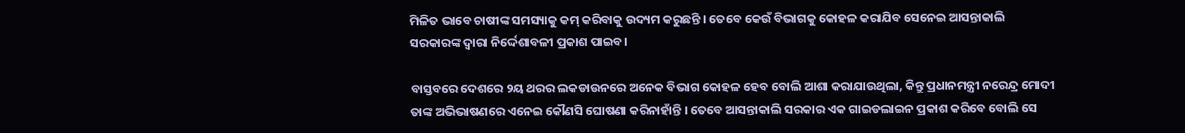ମିଳିତ ଭାବେ ଚାଷୀଙ୍କ ସମସ୍ୟାକୁ କମ୍ କରିବାକୁ ଉଦ୍ୟମ କରୁଛନ୍ତି । ତେବେ କେଉଁ ବିଭାଗକୁ କୋହଳ କରାଯିବ ସେନେଇ ଆସନ୍ତାକାଲି ସରକାରଙ୍କ ଦ୍ୱାରା ନିର୍ଦ୍ଦେଶାବଳୀ ପ୍ରକାଶ ପାଇବ।

ବାସ୍ତବରେ ଦେଶରେ ୨ୟ ଥରର ଲକଡାଉନରେ ଅନେକ ବିଭାଗ କୋହଳ ହେବ ବୋଲି ଆଶା କରାଯାଉଥିଲା, କିନ୍ତୁ ପ୍ରଧାନମନ୍ତ୍ରୀ ନରେନ୍ଦ୍ର ମୋଦୀ ତାଙ୍କ ଅଭିଭାଷଣରେ ଏନେଇ କୌଣସି ଘୋଷଣା କରିନାହାଁନ୍ତି । ତେବେ ଆସନ୍ତାକାଲି ସରକାର ଏକ ଗାଇଡଲାଇନ ପ୍ରକାଶ କରିବେ ବୋଲି ସେ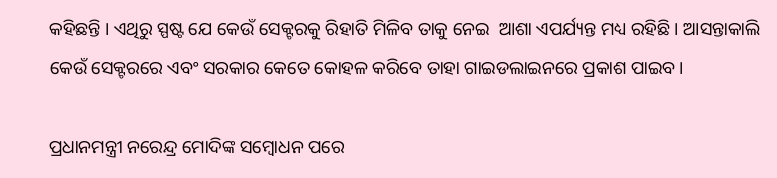କହିଛନ୍ତି । ଏଥିରୁ ସ୍ପଷ୍ଟ ଯେ କେଉଁ ସେକ୍ଟରକୁ ରିହାତି ମିଳିବ ତାକୁ ନେଇ  ଆଶା ଏପର୍ଯ୍ୟନ୍ତ ମଧ୍ୟ ରହିଛି । ଆସନ୍ତାକାଲି କେଉଁ ସେକ୍ଟରରେ ଏବଂ ସରକାର କେତେ କୋହଳ କରିବେ ତାହା ଗାଇଡଲାଇନରେ ପ୍ରକାଶ ପାଇବ।

ପ୍ରଧାନମନ୍ତ୍ରୀ ନରେନ୍ଦ୍ର ମୋଦିଙ୍କ ସମ୍ବୋଧନ ପରେ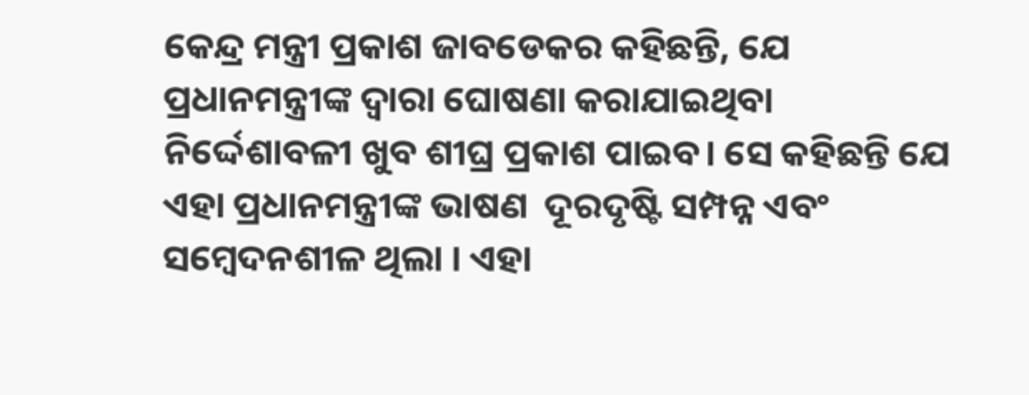କେନ୍ଦ୍ର ମନ୍ତ୍ରୀ ପ୍ରକାଶ ଜାବଡେକର କହିଛନ୍ତି, ଯେ ପ୍ରଧାନମନ୍ତ୍ରୀଙ୍କ ଦ୍ୱାରା ଘୋଷଣା କରାଯାଇଥିବା ନିର୍ଦ୍ଦେଶାବଳୀ ଖୁବ ଶୀଘ୍ର ପ୍ରକାଶ ପାଇବ। ସେ କହିଛନ୍ତି ଯେ ଏହା ପ୍ରଧାନମନ୍ତ୍ରୀଙ୍କ ଭାଷଣ  ଦୂରଦୃଷ୍ଟି ସମ୍ପନ୍ନ ଏବଂ ସମ୍ବେଦନଶୀଳ ଥିଲା । ଏହା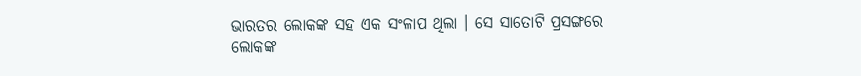ଭାରତର ଲୋକଙ୍କ ସହ ଏକ ସଂଳାପ ଥିଲା । ସେ ସାତୋଟି ପ୍ରସଙ୍ଗରେ ଲୋକଙ୍କ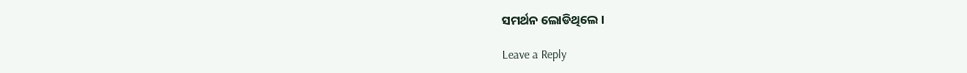ସମର୍ଥନ ଲୋଡିଥିଲେ ।

Leave a Reply